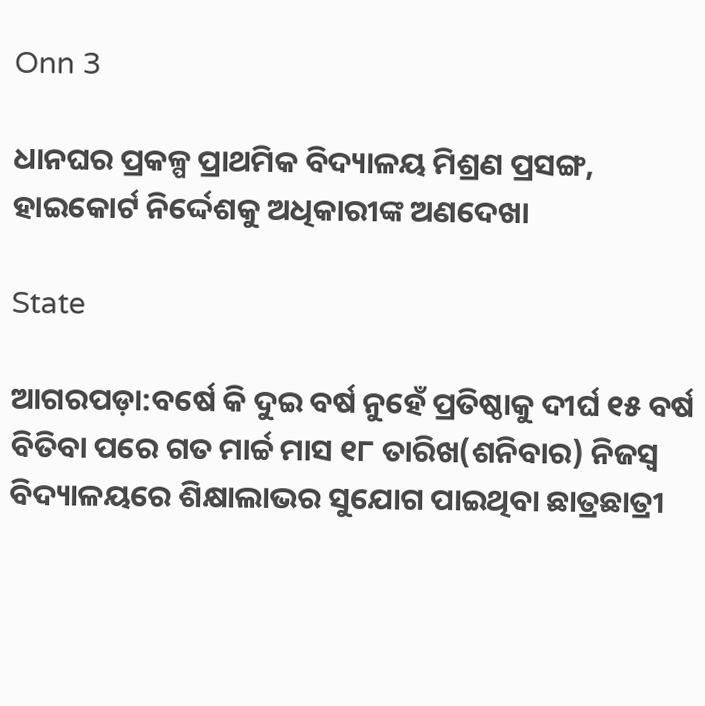Onn 3

ଧାନଘର ପ୍ରକଳ୍ପ ପ୍ରାଥମିକ ବିଦ୍ୟାଳୟ ମିଶ୍ରଣ ପ୍ରସଙ୍ଗ, ହାଇକୋର୍ଟ ନିର୍ଦ୍ଦେଶକୁ ଅଧିକାରୀଙ୍କ ଅଣଦେଖା

State

ଆଗରପଡ଼ା:ବର୍ଷେ କି ଦୁଇ ବର୍ଷ ନୁହେଁ ପ୍ରତିଷ୍ଠାକୁ ଦୀର୍ଘ ୧୫ ବର୍ଷ ବିତିବା ପରେ ଗତ ମାର୍ଚ୍ଚ ମାସ ୧୮ ତାରିଖ(ଶନିବାର) ନିଜସ୍ୱ ବିଦ୍ୟାଳୟରେ ଶିକ୍ଷାଲାଭର ସୁଯୋଗ ପାଇଥିବା ଛାତ୍ରଛାତ୍ରୀ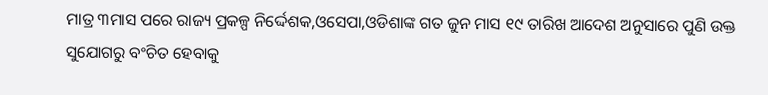ମାତ୍ର ୩ମାସ ପରେ ରାଜ୍ୟ ପ୍ରକଳ୍ପ ନିର୍ଦ୍ଦେଶକ,ଓସେପା,ଓଡିଶାଙ୍କ ଗତ ଜୁନ ମାସ ୧୯ ତାରିଖ ଆଦେଶ ଅନୁସାରେ ପୁଣି ଉକ୍ତ ସୁଯୋଗରୁ ବଂଚିତ ହେବାକୁ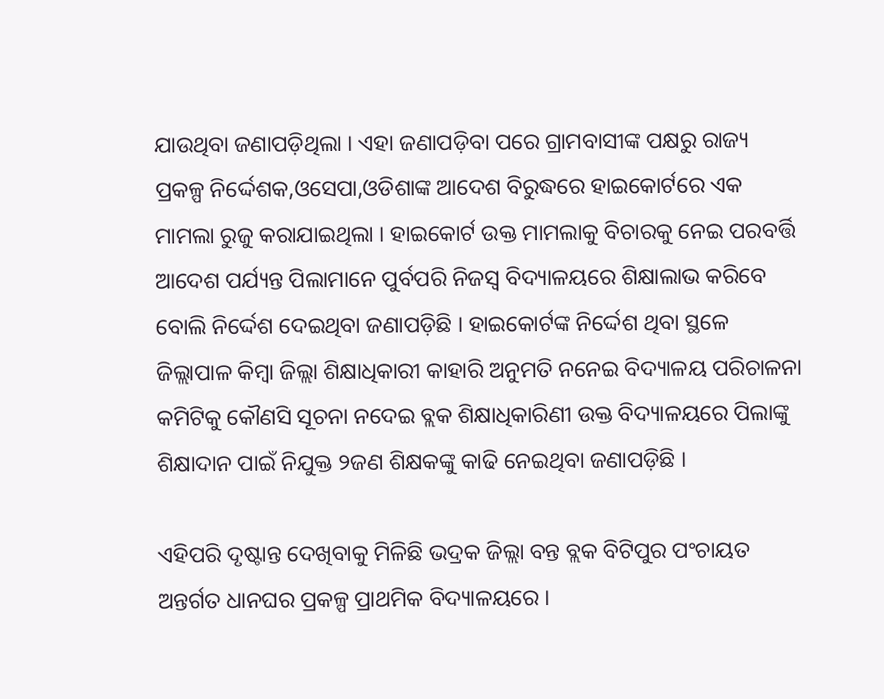ଯାଉଥିବା ଜଣାପଡ଼ିଥିଲା । ଏହା ଜଣାପଡ଼ିବା ପରେ ଗ୍ରାମବାସୀଙ୍କ ପକ୍ଷରୁ ରାଜ୍ୟ ପ୍ରକଳ୍ପ ନିର୍ଦ୍ଦେଶକ,ଓସେପା,ଓଡିଶାଙ୍କ ଆଦେଶ ବିରୁଦ୍ଧରେ ହାଇକୋର୍ଟରେ ଏକ ମାମଲା ରୁଜୁ କରାଯାଇଥିଲା । ହାଇକୋର୍ଟ ଉକ୍ତ ମାମଲାକୁ ବିଚାରକୁ ନେଇ ପରବର୍ତ୍ତି ଆଦେଶ ପର୍ଯ୍ୟନ୍ତ ପିଲାମାନେ ପୁର୍ବପରି ନିଜସ୍ୱ ବିଦ୍ୟାଳୟରେ ଶିକ୍ଷାଲାଭ କରିବେ ବୋଲି ନିର୍ଦ୍ଦେଶ ଦେଇଥିବା ଜଣାପଡ଼ିଛି । ହାଇକୋର୍ଟଙ୍କ ନିର୍ଦ୍ଦେଶ ଥିବା ସ୍ଥଳେ ଜିଲ୍ଲାପାଳ କିମ୍ବା ଜିଲ୍ଲା ଶିକ୍ଷାଧିକାରୀ କାହାରି ଅନୁମତି ନନେଇ ବିଦ୍ୟାଳୟ ପରିଚାଳନା କମିଟିକୁ କୌଣସି ସୂଚନା ନଦେଇ ବ୍ଲକ ଶିକ୍ଷାଧିକାରିଣୀ ଉକ୍ତ ବିଦ୍ୟାଳୟରେ ପିଲାଙ୍କୁ ଶିକ୍ଷାଦାନ ପାଇଁ ନିଯୁକ୍ତ ୨ଜଣ ଶିକ୍ଷକଙ୍କୁ କାଢି ନେଇଥିବା ଜଣାପଡ଼ିଛି ।

ଏହିପରି ଦୃଷ୍ଟାନ୍ତ ଦେଖିବାକୁ ମିଳିଛି ଭଦ୍ରକ ଜିଲ୍ଲା ବନ୍ତ ବ୍ଲକ ବିଟିପୁର ପଂଚାୟତ ଅନ୍ତର୍ଗତ ଧାନଘର ପ୍ରକଳ୍ପ ପ୍ରାଥମିକ ବିଦ୍ୟାଳୟରେ ।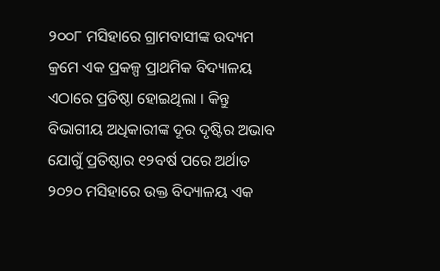୨୦୦୮ ମସିହାରେ ଗ୍ରାମବାସୀଙ୍କ ଉଦ୍ୟମ କ୍ରମେ ଏକ ପ୍ରକଳ୍ପ ପ୍ରାଥମିକ ବିଦ୍ୟାଳୟ ଏଠାରେ ପ୍ରତିଷ୍ଠା ହୋଇଥିଲା । କିନ୍ତୁ ବିଭାଗୀୟ ଅଧିକାରୀଙ୍କ ଦୂର ଦୃଷ୍ଟିର ଅଭାବ ଯୋଗୁଁ ପ୍ରତିଷ୍ଠାର ୧୨ବର୍ଷ ପରେ ଅର୍ଥାତ ୨୦୨୦ ମସିହାରେ ଉକ୍ତ ବିଦ୍ୟାଳୟ ଏକ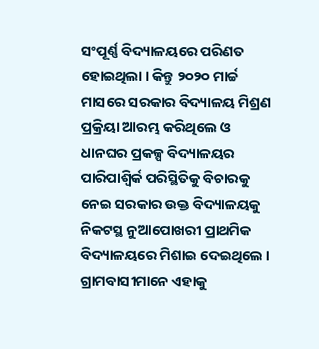ସଂପୂର୍ଣ୍ଣ ବିଦ୍ୟାଳୟରେ ପରିଣତ ହୋଇଥିଲା । କିନ୍ତୁ ୨୦୨୦ ମାର୍ଚ୍ଚ ମାସରେ ସରକାର ବିଦ୍ୟାଳୟ ମିଶ୍ରଣ ପ୍ରକ୍ରିୟା ଆରମ୍ଭ କରିଥିଲେ ଓ ଧାନଘର ପ୍ରକଳ୍ପ ବିଦ୍ୟାଳୟର ପାରିପାଶ୍ୱିର୍କ ପରିସ୍ଥିତିକୁ ବିଚାରକୁ ନେଇ ସରକାର ଉକ୍ତ ବିଦ୍ୟାଳୟକୁ ନିକଟସ୍ଥ ନୁଆପୋଖରୀ ପ୍ରାଥମିକ ବିଦ୍ୟାଳୟରେ ମିଶାଇ ଦେଇଥିଲେ । ଗ୍ରାମବାସୀମାନେ ଏହାକୁ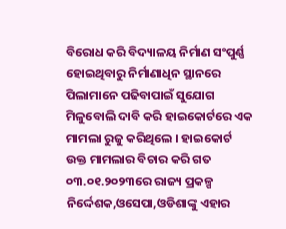ବିରୋଧ କରି ବିଦ୍ୟାଳୟ ନିର୍ମାଣ ସଂପୁର୍ଣ୍ଣ ହୋଇଥିବାରୁ ନିର୍ମାଣାଧିନ ସ୍ଥାନରେ ପିଲାମାନେ ପଢିବାପାଇଁ ସୁଯୋଗ ମିଳୁବୋଲି ଦାବି କରି ହାଇକୋର୍ଟରେ ଏକ ମାମଲା ରୁଜୁ କରିଥିଲେ । ହାଇକୋର୍ଟ ଉକ୍ତ ମାମଲାର ବିଚାର କରି ଗତ ୦୩.୦୧.୨୦୨୩ରେ ରାଜ୍ୟ ପ୍ରକଳ୍ପ ନିର୍ଦ୍ଦେଶକ,ଓସେପା,ଓଡିଶାଙ୍କୁ ଏହାର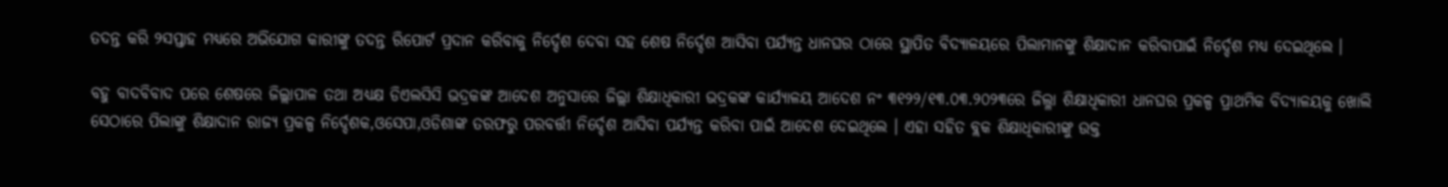ତଦନ୍ତ କରି ୨ସପ୍ତାହ ମଧ୍ୟରେ ଅଭିଯୋଗ କାରୀଙ୍କୁ ତଦନ୍ତ ରିପୋର୍ଟ ପ୍ରଦାନ କରିବାକୁ ନିର୍ଦ୍ଦେଶ ଦେବା ସହ ଶେଷ ନିର୍ଦ୍ଦେଶ ଆସିବା ପର୍ଯ୍ୟନ୍ତ ଧାନଘର ଠାରେ ସ୍ଥାପିତ ବିଦ୍ୟାଳୟରେ ପିଲାମାନଙ୍କୁ ଶିକ୍ଷାଦାନ କରିବାପାଇଁ ନିର୍ଦ୍ଦେଶ ମଧ୍ୟ ଦେଇଥିଲେ ।

ବହୁ ବାଦବିବାଦ ପରେ ଶେଷରେ ଜିଲ୍ଲାପାଳ ତଥା ଅଧ୍ୟକ୍ଷ ଡିଏଲସିସି ଭଦ୍ରକଙ୍କ ଆଦେଶ ଅନୁସାରେ ଜିଲ୍ଲା ଶିକ୍ଷାଧିକାରୀ ଭଦ୍ରକଙ୍କ କାର୍ଯ୍ୟାଳୟ ଆଦେଶ ନଂ ୩୧୨୨/୧୩.୦୩.୨୦୨୩ରେ ଜିଲ୍ଳା ଶିକ୍ଷାଧିକାରୀ ଧାନଘର ପ୍ରକଳ୍ପ ପ୍ରାଥମିକ ବିଦ୍ୟାଳୟକୁ ଖୋଲି ସେଠାରେ ପିଲାଙ୍କୁ ଶିକ୍ଷାଦାନ ରାଜ୍ୟ ପ୍ରକଳ୍ପ ନିର୍ଦ୍ଦେଶକ,ଓସେପା,ଓଡିଶାଙ୍କ ତରଫରୁ ପରବର୍ତ୍ତୀ ନିର୍ଦ୍ଦେଶ ଆସିବା ପର୍ଯ୍ୟନ୍ତ କରିବା ପାଇଁ ଆଦେଶ ଦେଇଥିଲେ । ଏହା ସହିତ ବ୍ଲକ ଶିକ୍ଷାଧିକାରୀଙ୍କୁ ଉକ୍ତ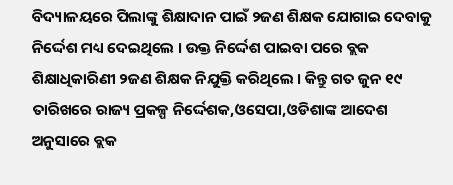ବିଦ୍ୟାଳୟରେ ପିଲାଙ୍କୁ ଶିକ୍ଷାଦାନ ପାଇଁ ୨ଜଣ ଶିକ୍ଷକ ଯୋଗାଇ ଦେବାକୁ ନିର୍ଦ୍ଦେଶ ମଧ୍ୟ ଦେଇଥିଲେ । ଉକ୍ତ ନିର୍ଦ୍ଦେଶ ପାଇବା ପରେ ବ୍ଲକ ଶିକ୍ଷାଧିକାରିଣୀ ୨ଜଣ ଶିକ୍ଷକ ନିଯୁକ୍ତି କରିଥିଲେ । କିନ୍ତୁ ଗତ ଜୁନ ୧୯ ତାରିଖରେ ରାଜ୍ୟ ପ୍ରକଳ୍ପ ନିର୍ଦ୍ଦେଶକ,ଓସେପା,ଓଡିଶାଙ୍କ ଆଦେଶ ଅନୁସାରେ ବ୍ଲକ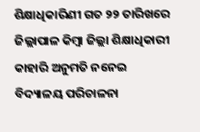ଶିକ୍ଷାଧିକାରିଣୀ ଗତ ୨୨ ତାରିଖରେ ଜିଲ୍ଲାପାଳ କିମ୍ବା ଜିଲ୍ଲା ଶିକ୍ଷାଧିକାରୀ କାହାରି ଅନୁମତି ନନେଇ ବିଦ୍ୟାଳୟ ପରିଚାଳନା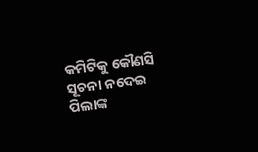କମିଟିକୁ କୌଣସି ସୂଚନା ନଦେଇ ପିଲାଙ୍କ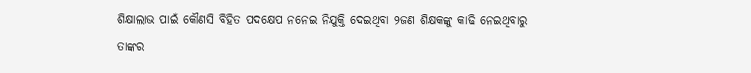ଶିକ୍ଷାଲାଭ ପାଇଁ କୌଣସି ବିହିତ ପଦକ୍ଷେପ ନନେଇ ନିଯୁକ୍ତି ଦେଇଥିବା ୨ଜଣ ଶିକ୍ଷକଙ୍କୁ କାଢି ନେଇଥିବାରୁ ତାଙ୍କର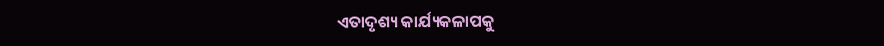ଏତାଦୃଶ୍ୟ କାର୍ଯ୍ୟକଳାପକୁ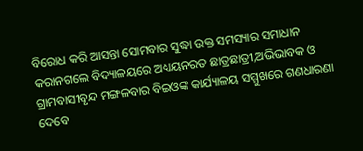ବିରୋଧ କରି ଆସନ୍ତା ସୋମବାର ସୁଦ୍ଧା ଉକ୍ତ ସମସ୍ୟାର ସମାଧାନ କରାନଗଲେ ବିଦ୍ୟାଳୟରେ ଅଧ୍ୟୟନରତ ଛାତ୍ରଛାତ୍ରୀ,ଅଭିଭାବକ ଓ ଗ୍ରାମବାସୀବୃନ୍ଦ ମଙ୍ଗଳବାର ବିଇଓଙ୍କ କାର୍ଯ୍ୟାଳୟ ସମ୍ମୁଖରେ ଗଣଧାରଣା ଦେବେ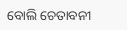ବୋଲି ଚେତାବନୀ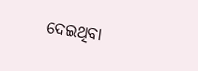ଦେଇଥିବା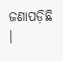ଜଣାପଡ଼ିଛି ।